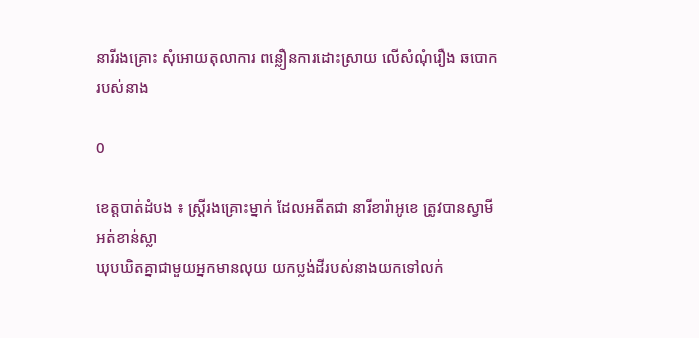នារីរងគ្រោះ សុំអោយតុលាការ ពន្លឿនការដោះស្រាយ លើសំណុំរឿង ឆបោក របស់នាង

0

ខេត្តបាត់ដំបង ៖ ស្ត្រីរងគ្រោះម្នាក់ ដែលអតីតជា នារីខារ៉ាអូខេ ត្រូវបានស្វាមីអត់ខាន់ស្លា
ឃុបឃិតគ្នាជាមួយអ្នកមានលុយ យកប្លង់ដីរបស់នាងយកទៅលក់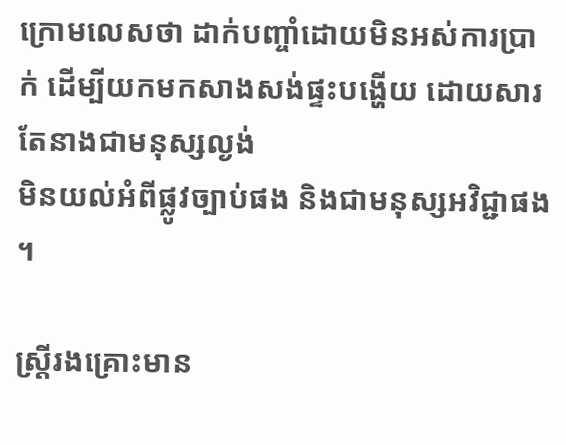ក្រោមលេសថា ដាក់បញ្ចាំដោយមិនអស់ការប្រាក់ ដើម្បីយកមកសាងសង់ផ្ទះបង្ហើយ ដោយសារតែនាងជាមនុស្សល្ងង់
មិនយល់អំពីផ្លូវច្បាប់ផង និងជាមនុស្សអវិជ្ជាផង ។

ស្ត្រីរងគ្រោះមាន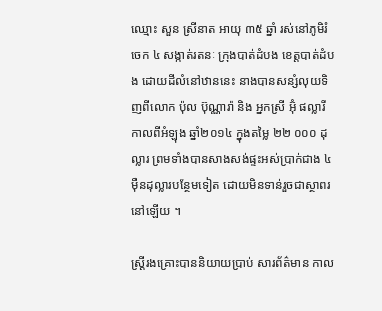ឈ្មោះ សួន ស្រីនាត អាយុ ៣៥ ឆ្នាំ រស់នៅភូមិរំចេក ៤ សង្កាត់រតនៈ ក្រុងបាត់ដំបង ខេត្តបាត់ដំបង ដោយដីលំនៅឋាននេះ នាងបានសន្សំលុយទិញពីលោក ប៉ុល ប៊ុណ្ណារ៉ា និង អ្នកស្រី អ៊ុំ ផល្លារី កាលពីអំឡុង ឆ្នាំ២០១៤ ក្នុងតម្លៃ ២២ ០០០ ដុល្លារ ព្រមទាំងបានសាងសង់ផ្ទះអស់ប្រាក់ជាង ៤ មុឺនដុល្លារបន្ថែមទៀត ដោយមិនទាន់រួចជាស្ថាពរនៅឡើយ ។

ស្ត្រីរងគ្រោះបាននិយាយប្រាប់ សារព័ត៌មាន កាល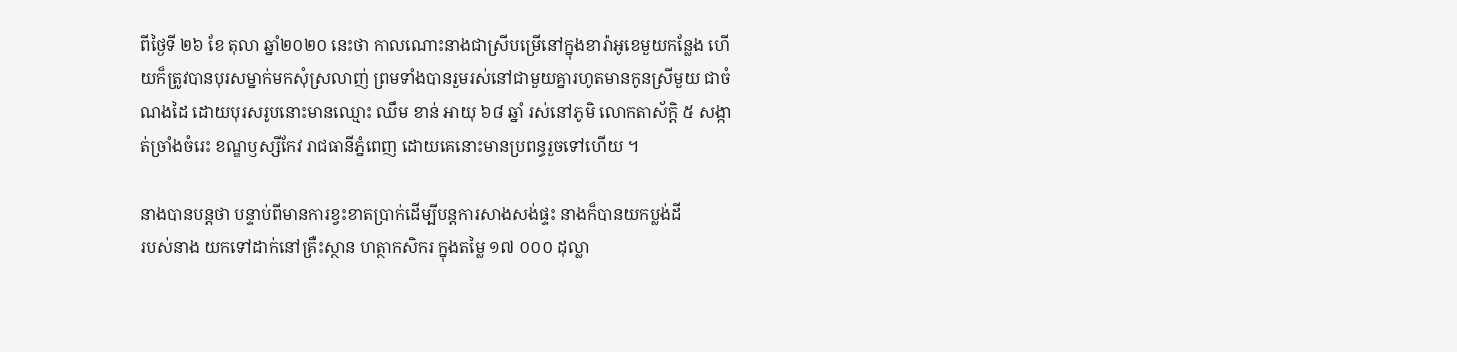ពីថ្ងៃទី ២៦ ខែ តុលា ឆ្នាំ២០២០ នេះថា កាលណោះនាងជាស្រីបម្រើនៅក្នុងខារ៉ាអូខេមួយកន្លែង ហើយក៏ត្រូវបានបុរសម្នាក់មកសុំស្រលាញ់ ព្រមទាំងបានរួមរស់នៅជាមួយគ្នារហូតមានកូនស្រីមួយ ជាចំណងដៃ ដោយបុរសរូបនោះមានឈ្មោះ ឈឹម ខាន់ អាយុ ៦៨ ឆ្នាំ រស់នៅភូមិ លោកតាស័ក្តិ ៥ សង្កាត់ច្រាំងចំរេះ ខណ្ឌឫស្សីកែវ រាជធានីភ្នំពេញ ដោយគេនោះមានប្រពន្ធរួចទៅហើយ ។

នាងបានបន្តថា បន្ទាប់ពីមានការខ្វះខាតប្រាក់ដើម្បីបន្តការសាងសង់ផ្ទះ នាងក៏បានយកប្លង់ដី
របស់នាង យកទៅដាក់នៅគ្រឺះស្ថាន ហត្ថាកសិករ ក្នុងតម្លៃ ១៧ ០០០ ដុល្លា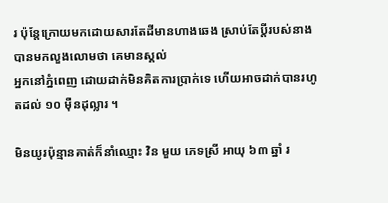រ ប៉ុន្តែក្រោយមកដោយសារតែដីមានហាងឆេង ស្រាប់តែប្តីរបស់នាងបានមកលួងលោមថា គេមានស្គល់
អ្នកនៅភ្នំពេញ ដោយដាក់មិនគិតការប្រាក់ទេ ហើយអាចដាក់បានរហូតដល់ ១០ មុឺនដុល្លារ ។

មិនយូរប៉ុន្មានគាត់ក៏នាំឈ្មោះ វិន មួយ ភេទស្រី អាយុ ៦៣ ឆ្នាំ រ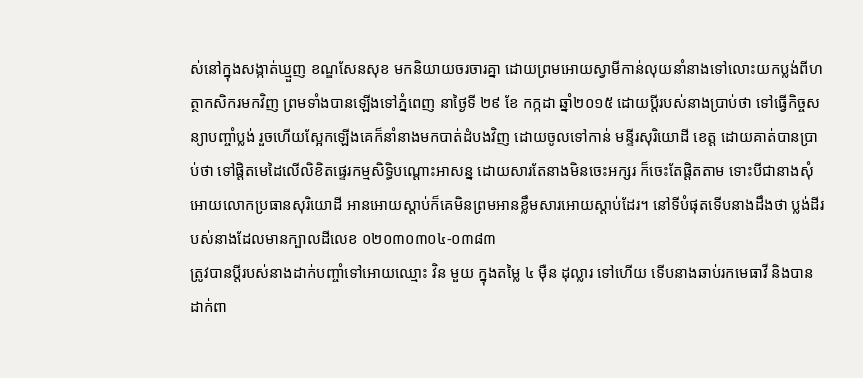ស់នៅក្នុងសង្កាត់ឃ្មួញ ខណ្ឌសែនសុខ មកនិយាយចរចារគ្នា ដោយព្រមអោយស្វាមីកាន់លុយនាំនាងទៅលោះយកប្លង់ពីហត្ថាកសិករមកវិញ ព្រមទាំងបានឡើងទៅភ្នំពេញ នាថ្ងៃទី ២៩ ខែ កក្កដា ឆ្នាំ២០១៥ ដោយប្តីរបស់នាងប្រាប់ថា ទៅធ្វើកិច្ចសន្យាបញ្ចាំប្លង់ រួចហើយស្អែកឡើងគេក៏នាំនាងមកបាត់ដំបងវិញ ដោយចូលទៅកាន់ មន្ទីរសុរិយោដី ខេត្ត ដោយគាត់បានប្រាប់ថា ទៅផ្តិតមេដៃលើលិខិតផ្ទេរកម្មសិទ្ធិបណ្តោះអាសន្ន ដោយសារតែនាងមិនចេះអក្សរ ក៏ចេះតែផ្តិតតាម ទោះបីជានាងសុំអោយលោកប្រធានសុរិយោដី អានអោយស្តាប់ក៏គេមិនព្រមអានខ្លឹមសារអោយស្តាប់ដែរ។ នៅទីបំផុតទើបនាងដឹងថា ប្លង់ដីរបស់នាងដែលមានក្បាលដីលេខ ០២០៣០៣០៤-០៣៨៣
ត្រូវបានប្តីរបស់នាងដាក់បញ្ចាំទៅអោយឈ្មោះ វិន មួយ ក្នុងតម្លៃ ៤ មុឺន ដុល្លារ ទៅហើយ ទើបនាងឆាប់រកមេធាវី និងបានដាក់ពា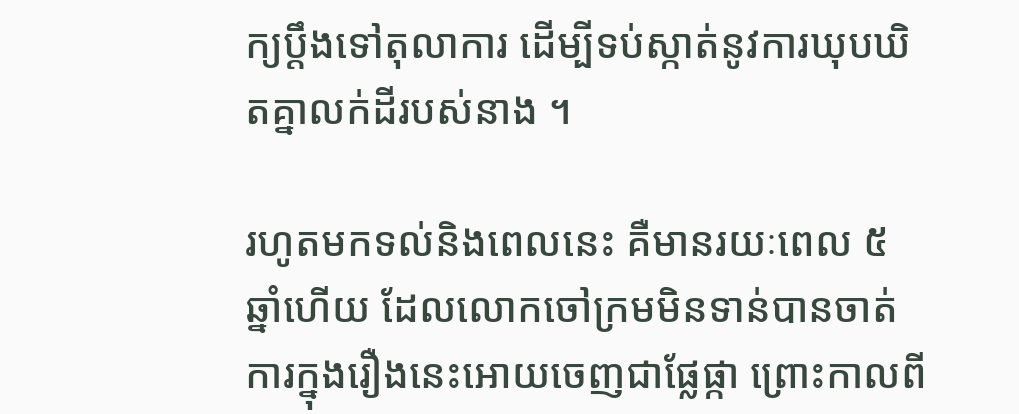ក្យប្តឹងទៅតុលាការ ដើម្បីទប់ស្កាត់នូវការឃុបឃិតគ្នាលក់ដីរបស់នាង ។

រហូតមកទល់និងពេលនេះ គឺមានរយៈពេល ៥ ឆ្នាំហើយ ដែលលោកចៅក្រមមិនទាន់បានចាត់ការក្នុងរឿងនេះអោយចេញជាផ្លែផ្កា ព្រោះកាលពី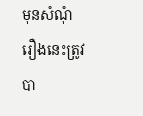មុនសំណុំរឿងនេះត្រូវបា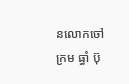នលោកចៅក្រម ធ្ធាំ ប៊ុ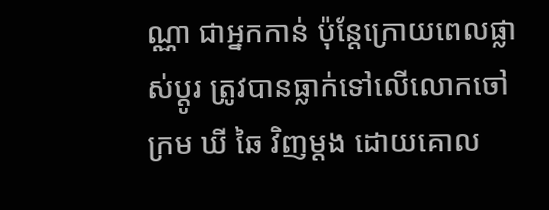ណ្ណា ជាអ្នកកាន់ ប៉ុន្តែក្រោយពេលផ្លាស់ប្តូរ ត្រូវបានធ្លាក់ទៅលើលោកចៅក្រម ឃី ឆៃ វិញម្តង ដោយគោល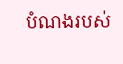បំណងរបស់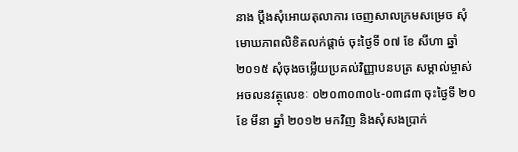នាង ប្តឹងសុំអោយតុលាការ ចេញសាលក្រមសម្រេច សុំមោឃភាពលិខិតលក់ផ្តាច់ ចុះថ្ងៃទី ០៧ ខែ សីហា ឆ្នាំ ២០១៥ សុំចុងចម្លើយប្រគល់វិញ្ញាបនបត្រ សម្គាល់ម្ចាស់អចលនវត្ថុលេខៈ ០២០៣០៣០៤-០៣៨៣ ចុះថ្ងៃទី ២០ ខែ មីនា ឆ្នាំ ២០១២ មកវិញ និងសុំសងប្រាក់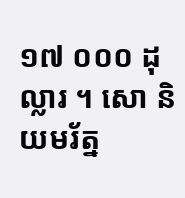១៧ ០០០ ដុល្លារ ។ សោ និយមរ័ត្ន